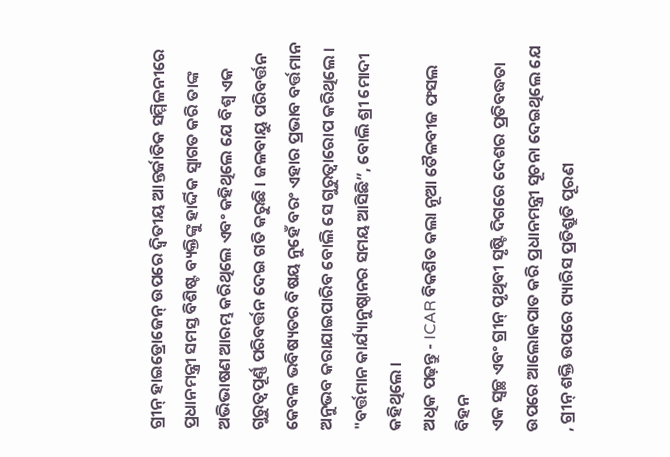ଗ୍ରୀନ୍ ହାଇଡ୍ରୋଜେନ୍ ଉପରେ ଦ୍ୱିତୀୟ ଆନ୍ତର୍ଜାତିକ ସମ୍ମିଳନୀରେ ପ୍ରଧାନମନ୍ତ୍ରୀ ସମସ୍ତ ବିଶିଷ୍ଟ ବ୍ୟକ୍ତିଙ୍କୁ ହାର୍ଦ୍ଦିକ ସ୍ୱାଗତ କରି ତାଙ୍କ ଅଭିଭାଷଣ ଆରମ୍ଭ କରିଥିଲେ ଏବଂ କହିଥିଲେ ଯେ ବିଶ୍ୱ ଏକ ଗୁରୁତ୍ୱପୂର୍ଣ୍ଣ ପରିବର୍ତ୍ତନ ଦେଇ ଗତି କରୁଛି । ଜଳବାୟୁ ପରିବର୍ତ୍ତନ କେବଳ ଭବିଷ୍ୟତର ବିଷୟ ନୁହେଁ ବରଂ ଏହାର ପ୍ରଭାବ ବର୍ତ୍ତମାନ ଅନୁଭବ କରାଯାଇପାରିବ ବୋଲି ସେ ଗୁରୁତ୍ୱାରୋପ କରିଥିଲେ । "ବର୍ତ୍ତମାନ କାର୍ଯ୍ୟାନୁଷ୍ଠାନର ସମୟ ଆସିଛି”, ବୋଲି ଶ୍ରୀ ମୋଦୀ କହିଥିଲେ ।
ଅଧିକ ପଢ଼ନ୍ତୁ - ICAR ବିକଶିତ କଲା ନୂଆ ତୈଳବୀଜ ଫସଲ ବିହନ
ଏକ ସ୍ୱଚ୍ଛ ଏବଂ ଗ୍ରୀନ୍ ପୃଥିବୀ ସୃଷ୍ଟି ଦିଗରେ ଦେଶର ପ୍ରତିବଦ୍ଧତା ଉପରେ ଆଲୋକପାତ କରି ପ୍ରଧାନମନ୍ତ୍ରୀ ସୂଚନା ଦେଇଥିଲେ ଯେ , ଗ୍ରୀନ୍ ଶକ୍ତି ଉପରେ ପ୍ୟାରିସ ପ୍ରତିଶ୍ରୁତି ପୂରଣ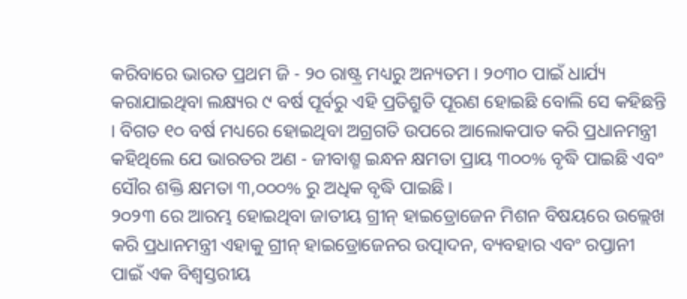କରିବାରେ ଭାରତ ପ୍ରଥମ ଜି - ୨୦ ରାଷ୍ଟ୍ର ମଧ୍ୟରୁ ଅନ୍ୟତମ । ୨୦୩୦ ପାଇଁ ଧାର୍ଯ୍ୟ କରାଯାଇଥିବା ଲକ୍ଷ୍ୟର ୯ ବର୍ଷ ପୂର୍ବରୁ ଏହି ପ୍ରତିଶ୍ରୁତି ପୂରଣ ହୋଇଛି ବୋଲି ସେ କହିଛନ୍ତି । ବିଗତ ୧୦ ବର୍ଷ ମଧ୍ୟରେ ହୋଇଥିବା ଅଗ୍ରଗତି ଉପରେ ଆଲୋକପାତ କରି ପ୍ରଧାନମନ୍ତ୍ରୀ କହିଥିଲେ ଯେ ଭାରତର ଅଣ - ଜୀବାଶ୍ମ ଇନ୍ଧନ କ୍ଷମତା ପ୍ରାୟ ୩୦୦% ବୃଦ୍ଧି ପାଇଛି ଏବଂ ସୌର ଶକ୍ତି କ୍ଷମତା ୩,୦୦୦% ରୁ ଅଧିକ ବୃଦ୍ଧି ପାଇଛି ।
୨୦୨୩ ରେ ଆରମ୍ଭ ହୋଇଥିବା ଜାତୀୟ ଗ୍ରୀନ୍ ହାଇଡ୍ରୋଜେନ ମିଶନ ବିଷୟରେ ଉଲ୍ଲେଖ କରି ପ୍ରଧାନମନ୍ତ୍ରୀ ଏହାକୁ ଗ୍ରୀନ୍ ହାଇଡ୍ରୋଜେନର ଉତ୍ପାଦନ, ବ୍ୟବହାର ଏବଂ ରପ୍ତାନୀ ପାଇଁ ଏକ ବିଶ୍ୱସ୍ତରୀୟ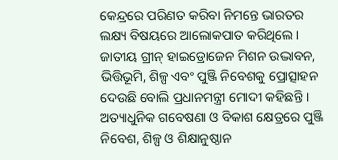କେନ୍ଦ୍ରରେ ପରିଣତ କରିବା ନିମନ୍ତେ ଭାରତର ଲକ୍ଷ୍ୟ ବିଷୟରେ ଆଲୋକପାତ କରିଥିଲେ । ଜାତୀୟ ଗ୍ରୀନ୍ ହାଇଡ୍ରୋଜେନ ମିଶନ ଉଦ୍ଭାବନ, ଭିତ୍ତିଭୂମି, ଶିଳ୍ପ ଏବଂ ପୁଞ୍ଜି ନିବେଶକୁ ପ୍ରୋତ୍ସାହନ ଦେଉଛି ବୋଲି ପ୍ରଧାନମନ୍ତ୍ରୀ ମୋଦୀ କହିଛନ୍ତି । ଅତ୍ୟାଧୁନିକ ଗବେଷଣା ଓ ବିକାଶ କ୍ଷେତ୍ରରେ ପୁଞ୍ଜି ନିବେଶ, ଶିଳ୍ପ ଓ ଶିକ୍ଷାନୁଷ୍ଠାନ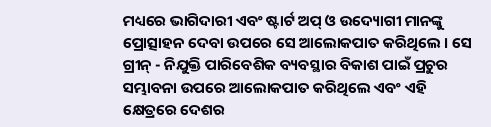ମଧ୍ୟରେ ଭାଗିଦାରୀ ଏବଂ ଷ୍ଟାର୍ଟ ଅପ୍ ଓ ଉଦ୍ୟୋଗୀ ମାନଙ୍କୁ ପ୍ରୋତ୍ସାହନ ଦେବା ଉପରେ ସେ ଆଲୋକପାତ କରିଥିଲେ । ସେ ଗ୍ରୀନ୍ - ନିଯୁକ୍ତି ପାରିବେଶିକ ବ୍ୟବସ୍ଥାର ବିକାଶ ପାଇଁ ପ୍ରଚୁର ସମ୍ଭାବନା ଉପରେ ଆଲୋକପାତ କରିଥିଲେ ଏବଂ ଏହି କ୍ଷେତ୍ରରେ ଦେଶର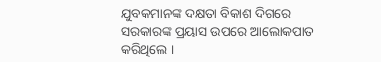ଯୁବକମାନଙ୍କ ଦକ୍ଷତା ବିକାଶ ଦିଗରେ ସରକାରଙ୍କ ପ୍ରୟାସ ଉପରେ ଆଲୋକପାତ କରିଥିଲେ ।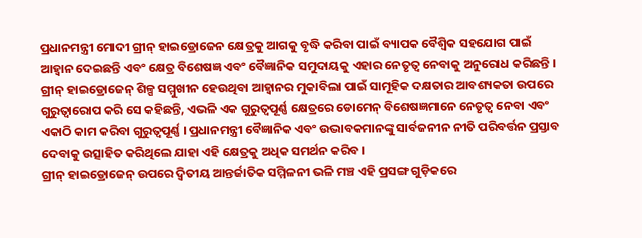ପ୍ରଧାନମନ୍ତ୍ରୀ ମୋଦୀ ଗ୍ରୀନ୍ ହାଇଡ୍ରୋଜେନ କ୍ଷେତ୍ରକୁ ଆଗକୁ ବୃଦ୍ଧି କରିବା ପାଇଁ ବ୍ୟାପକ ବୈଶ୍ୱିକ ସହଯୋଗ ପାଇଁ ଆହ୍ୱାନ ଦେଇଛନ୍ତି ଏବଂ କ୍ଷେତ୍ର ବିଶେଷଜ୍ଞ ଏବଂ ବୈଜ୍ଞାନିକ ସମୁଦାୟକୁ ଏହାର ନେତୃତ୍ୱ ନେବାକୁ ଅନୁରୋଧ କରିଛନ୍ତି । ଗ୍ରୀନ୍ ହାଇଡ୍ରୋଜେନ୍ ଶିଳ୍ପ ସମ୍ମୁଖୀନ ହେଉଥିବା ଆହ୍ୱାନର ମୁକାବିଲା ପାଇଁ ସାମୂହିକ ଦକ୍ଷତାର ଆବଶ୍ୟକତା ଉପରେ ଗୁରୁତ୍ୱାରୋପ କରି ସେ କହିଛନ୍ତି, ଏଭଳି ଏକ ଗୁରୁତ୍ୱପୂର୍ଣ୍ଣ କ୍ଷେତ୍ରରେ ଡୋମେନ୍ ବିଶେଷଜ୍ଞମାନେ ନେତୃତ୍ୱ ନେବା ଏବଂ ଏକାଠି କାମ କରିବା ଗୁରୁତ୍ୱପୂର୍ଣ୍ଣ । ପ୍ରଧାନମନ୍ତ୍ରୀ ବୈଜ୍ଞାନିକ ଏବଂ ଉଦ୍ଭାବକମାନଙ୍କୁ ସାର୍ବଜନୀନ ନୀତି ପରିବର୍ତ୍ତନ ପ୍ରସ୍ତାବ ଦେବାକୁ ଉତ୍ସାହିତ କରିଥିଲେ ଯାହା ଏହି କ୍ଷେତ୍ରକୁ ଅଧିକ ସମର୍ଥନ କରିବ ।
ଗ୍ରୀନ୍ ହାଇଡ୍ରୋଜେନ୍ ଉପରେ ଦ୍ୱିତୀୟ ଆନ୍ତର୍ଜାତିକ ସମ୍ମିଳନୀ ଭଳି ମଞ୍ଚ ଏହି ପ୍ରସଙ୍ଗ ଗୁଡ଼ିକରେ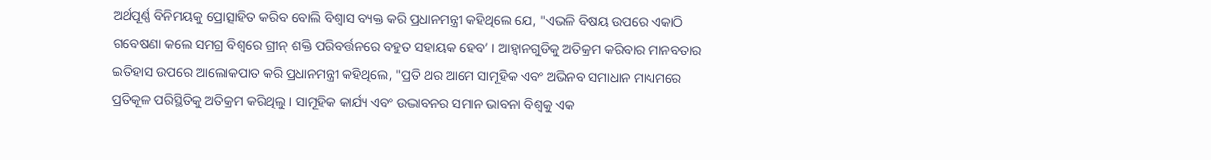ଅର୍ଥପୂର୍ଣ୍ଣ ବିନିମୟକୁ ପ୍ରୋତ୍ସାହିତ କରିବ ବୋଲି ବିଶ୍ୱାସ ବ୍ୟକ୍ତ କରି ପ୍ରଧାନମନ୍ତ୍ରୀ କହିଥିଲେ ଯେ, "ଏଭଳି ବିଷୟ ଉପରେ ଏକାଠି ଗବେଷଣା କଲେ ସମଗ୍ର ବିଶ୍ୱରେ ଗ୍ରୀନ୍ ଶକ୍ତି ପରିବର୍ତ୍ତନରେ ବହୁତ ସହାୟକ ହେବ’ । ଆହ୍ୱାନଗୁଡିକୁ ଅତିକ୍ରମ କରିବାର ମାନବତାର ଇତିହାସ ଉପରେ ଆଲୋକପାତ କରି ପ୍ରଧାନମନ୍ତ୍ରୀ କହିଥିଲେ, "ପ୍ରତି ଥର ଆମେ ସାମୂହିକ ଏବଂ ଅଭିନବ ସମାଧାନ ମାଧ୍ୟମରେ ପ୍ରତିକୂଳ ପରିସ୍ଥିତିକୁ ଅତିକ୍ରମ କରିଥିଲୁ । ସାମୂହିକ କାର୍ଯ୍ୟ ଏବଂ ଉଦ୍ଭାବନର ସମାନ ଭାବନା ବିଶ୍ୱକୁ ଏକ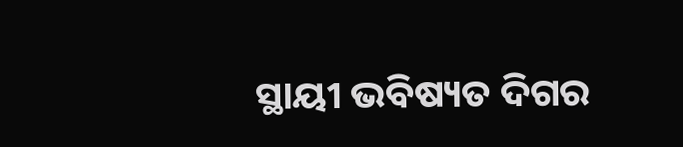ସ୍ଥାୟୀ ଭବିଷ୍ୟତ ଦିଗର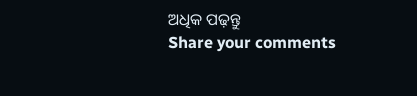ଅଧିକ ପଢ଼ନ୍ତୁ
Share your comments